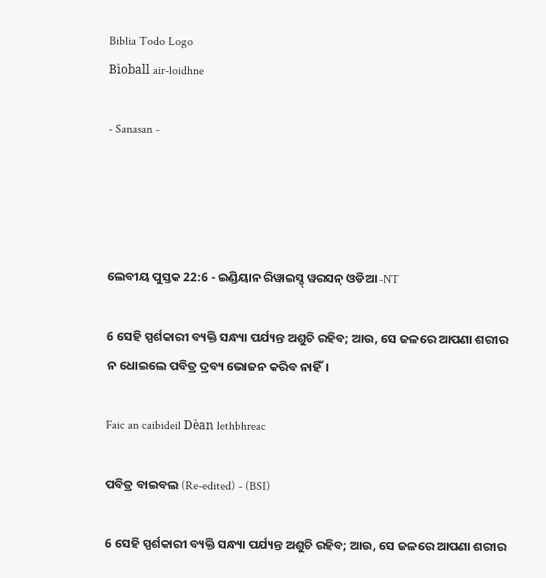Biblia Todo Logo
Bìoball air-loidhne

- Sanasan -




ଲେବୀୟ ପୁସ୍ତକ 22:6 - ଇଣ୍ଡିୟାନ ରିୱାଇସ୍ଡ୍ ୱରସନ୍ ଓଡିଆ -NT

6 ସେହି ସ୍ପର୍ଶକାରୀ ବ୍ୟକ୍ତି ସନ୍ଧ୍ୟା ପର୍ଯ୍ୟନ୍ତ ଅଶୁଚି ରହିବ; ଆଉ, ସେ ଜଳରେ ଆପଣା ଶରୀର ନ ଧୋଇଲେ ପବିତ୍ର ଦ୍ରବ୍ୟ ଭୋଜନ କରିବ ନାହିଁ।

Faic an caibideil Dèan lethbhreac

ପବିତ୍ର ବାଇବଲ (Re-edited) - (BSI)

6 ସେହି ସ୍ପର୍ଶକାରୀ ବ୍ୟକ୍ତି ସନ୍ଧ୍ୟା ପର୍ଯ୍ୟନ୍ତ ଅଶୁଚି ରହିବ; ଆଉ, ସେ ଜଳରେ ଆପଣା ଶରୀର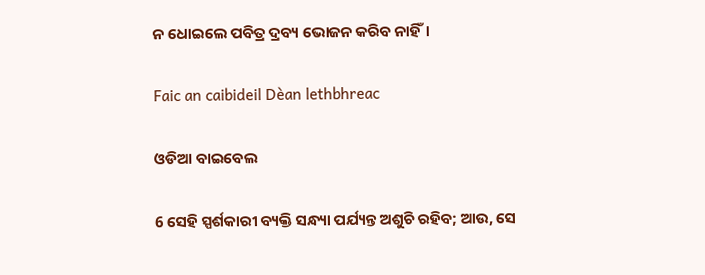ନ ଧୋଇଲେ ପବିତ୍ର ଦ୍ରବ୍ୟ ଭୋଜନ କରିବ ନାହିଁ।

Faic an caibideil Dèan lethbhreac

ଓଡିଆ ବାଇବେଲ

6 ସେହି ସ୍ପର୍ଶକାରୀ ବ୍ୟକ୍ତି ସନ୍ଧ୍ୟା ପର୍ଯ୍ୟନ୍ତ ଅଶୁଚି ରହିବ; ଆଉ, ସେ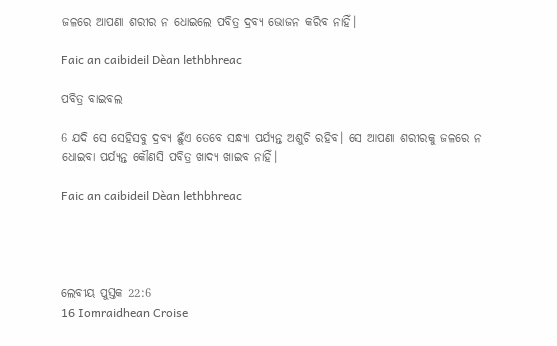ଜଳରେ ଆପଣା ଶରୀର ନ ଧୋଇଲେ ପବିତ୍ର ଦ୍ରବ୍ୟ ଭୋଜନ କରିବ ନାହିଁ।

Faic an caibideil Dèan lethbhreac

ପବିତ୍ର ବାଇବଲ

6 ଯଦି ସେ ସେହିସବୁ ଦ୍ରବ୍ୟ ଛୁଁଏ ତେବେ ସନ୍ଧ୍ୟା ପର୍ଯ୍ୟନ୍ତ ଅଶୁଚି ରହିବ। ସେ ଆପଣା ଶରୀରକୁ ଜଳରେ ନ ଧୋଇବା ପର୍ଯ୍ୟନ୍ତ କୌଣସି ପବିତ୍ର ଖାଦ୍ୟ ଖାଇବ ନାହିଁ।

Faic an caibideil Dèan lethbhreac




ଲେବୀୟ ପୁସ୍ତକ 22:6
16 Iomraidhean Croise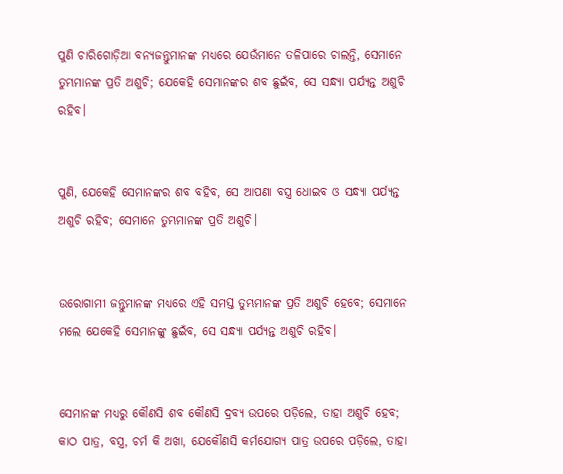ପୁଣି ଚାରିଗୋଡ଼ିଆ ବନ୍ୟଜନ୍ତୁମାନଙ୍କ ମଧ୍ୟରେ ଯେଉଁମାନେ ତଳିପାରେ ଚାଲନ୍ତି, ସେମାନେ ତୁମ୍ଭମାନଙ୍କ ପ୍ରତି ଅଶୁଚି; ଯେକେହି ସେମାନଙ୍କର ଶବ ଛୁଇଁବ, ସେ ସନ୍ଧ୍ୟା ପର୍ଯ୍ୟନ୍ତ ଅଶୁଚି ରହିବ।


ପୁଣି, ଯେକେହି ସେମାନଙ୍କର ଶବ ବହିବ, ସେ ଆପଣା ବସ୍ତ୍ର ଧୋଇବ ଓ ସନ୍ଧ୍ୟା ପର୍ଯ୍ୟନ୍ତ ଅଶୁଚି ରହିବ; ସେମାନେ ତୁମ୍ଭମାନଙ୍କ ପ୍ରତି ଅଶୁଚି।


ଉରୋଗାମୀ ଜନ୍ତୁମାନଙ୍କ ମଧ୍ୟରେ ଏହି ସମସ୍ତ ତୁମ୍ଭମାନଙ୍କ ପ୍ରତି ଅଶୁଚି ହେବେ; ସେମାନେ ମଲେ ଯେକେହି ସେମାନଙ୍କୁ ଛୁଇଁବ, ସେ ସନ୍ଧ୍ୟା ପର୍ଯ୍ୟନ୍ତ ଅଶୁଚି ରହିବ।


ସେମାନଙ୍କ ମଧ୍ୟରୁ କୌଣସି ଶବ କୌଣସି ଦ୍ରବ୍ୟ ଉପରେ ପଡ଼ିଲେ, ତାହା ଅଶୁଚି ହେବ; କାଠ ପାତ୍ର, ବସ୍ତ୍ର, ଚର୍ମ କି ଅଖା, ଯେକୌଣସି କର୍ମଯୋଗ୍ୟ ପାତ୍ର ଉପରେ ପଡ଼ିଲେ, ତାହା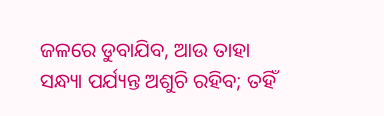ଜଳରେ ଡୁବାଯିବ, ଆଉ ତାହା ସନ୍ଧ୍ୟା ପର୍ଯ୍ୟନ୍ତ ଅଶୁଚି ରହିବ; ତହିଁ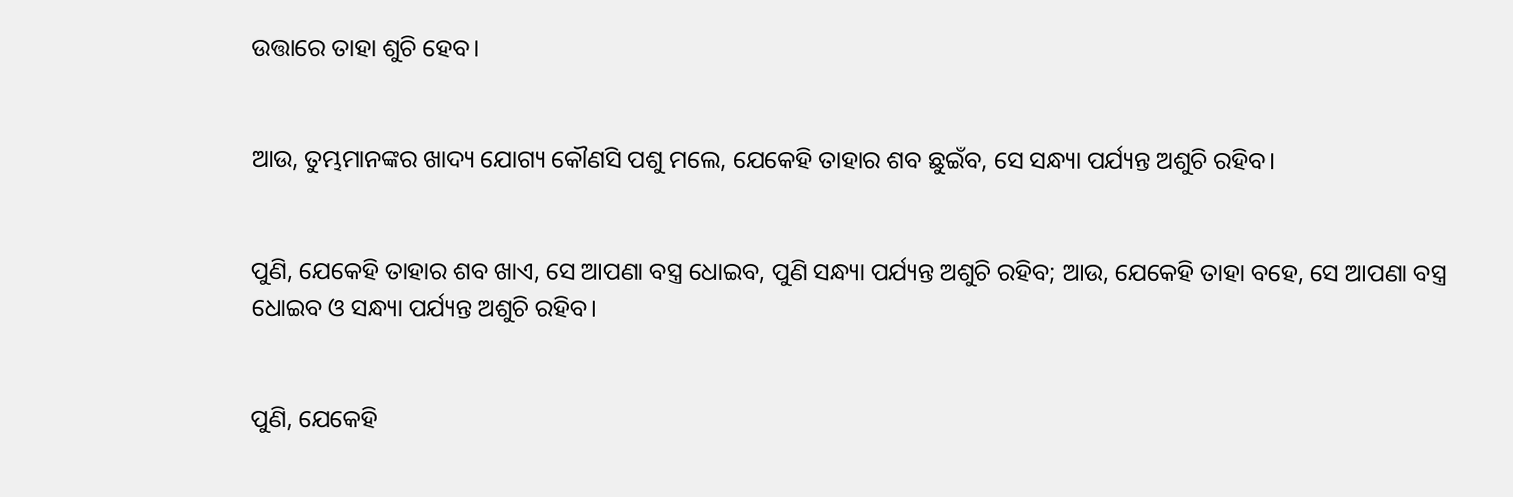ଉତ୍ତାରେ ତାହା ଶୁଚି ହେବ।


ଆଉ, ତୁମ୍ଭମାନଙ୍କର ଖାଦ୍ୟ ଯୋଗ୍ୟ କୌଣସି ପଶୁ ମଲେ, ଯେକେହି ତାହାର ଶବ ଛୁଇଁବ, ସେ ସନ୍ଧ୍ୟା ପର୍ଯ୍ୟନ୍ତ ଅଶୁଚି ରହିବ।


ପୁଣି, ଯେକେହି ତାହାର ଶବ ଖାଏ, ସେ ଆପଣା ବସ୍ତ୍ର ଧୋଇବ, ପୁଣି ସନ୍ଧ୍ୟା ପର୍ଯ୍ୟନ୍ତ ଅଶୁଚି ରହିବ; ଆଉ, ଯେକେହି ତାହା ବହେ, ସେ ଆପଣା ବସ୍ତ୍ର ଧୋଇବ ଓ ସନ୍ଧ୍ୟା ପର୍ଯ୍ୟନ୍ତ ଅଶୁଚି ରହିବ।


ପୁଣି, ଯେକେହି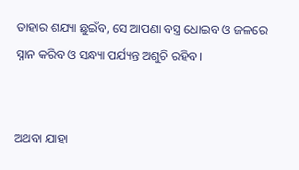ତାହାର ଶଯ୍ୟା ଛୁଇଁବ, ସେ ଆପଣା ବସ୍ତ୍ର ଧୋଇବ ଓ ଜଳରେ ସ୍ନାନ କରିବ ଓ ସନ୍ଧ୍ୟା ପର୍ଯ୍ୟନ୍ତ ଅଶୁଚି ରହିବ।


ଅଥବା ଯାହା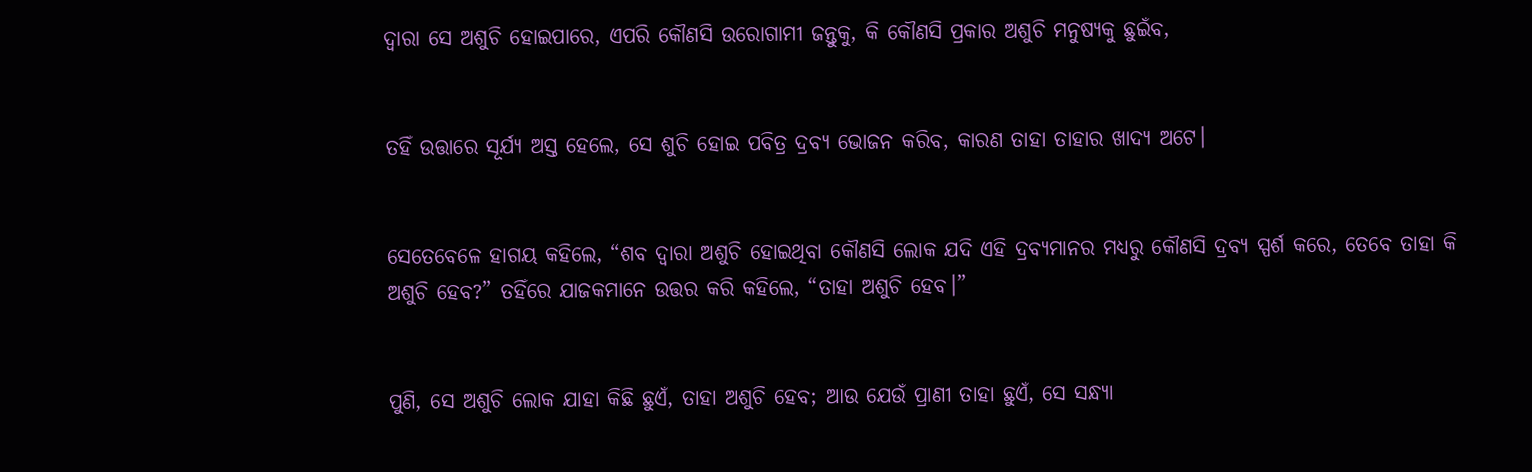ଦ୍ୱାରା ସେ ଅଶୁଚି ହୋଇପାରେ, ଏପରି କୌଣସି ଉରୋଗାମୀ ଜନ୍ତୁକୁ, କି କୌଣସି ପ୍ରକାର ଅଶୁଚି ମନୁଷ୍ୟକୁ ଛୁଇଁବ,


ତହିଁ ଉତ୍ତାରେ ସୂର୍ଯ୍ୟ ଅସ୍ତ ହେଲେ, ସେ ଶୁଚି ହୋଇ ପବିତ୍ର ଦ୍ରବ୍ୟ ଭୋଜନ କରିବ, କାରଣ ତାହା ତାହାର ଖାଦ୍ୟ ଅଟେ।


ସେତେବେଳେ ହାଗୟ କହିଲେ, “ଶବ ଦ୍ୱାରା ଅଶୁଚି ହୋଇଥିବା କୌଣସି ଲୋକ ଯଦି ଏହି ଦ୍ରବ୍ୟମାନର ମଧ୍ୟରୁ କୌଣସି ଦ୍ରବ୍ୟ ସ୍ପର୍ଶ କରେ, ତେବେ ତାହା କି ଅଶୁଚି ହେବ?” ତହିଁରେ ଯାଜକମାନେ ଉତ୍ତର କରି କହିଲେ, “ତାହା ଅଶୁଚି ହେବ।”


ପୁଣି, ସେ ଅଶୁଚି ଲୋକ ଯାହା କିଛି ଛୁଏଁ, ତାହା ଅଶୁଚି ହେବ; ଆଉ ଯେଉଁ ପ୍ରାଣୀ ତାହା ଛୁଏଁ, ସେ ସନ୍ଧ୍ୟା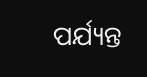ପର୍ଯ୍ୟନ୍ତ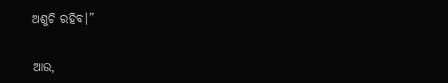ଅଶୁଚି ରହିବ।”


ଆଉ,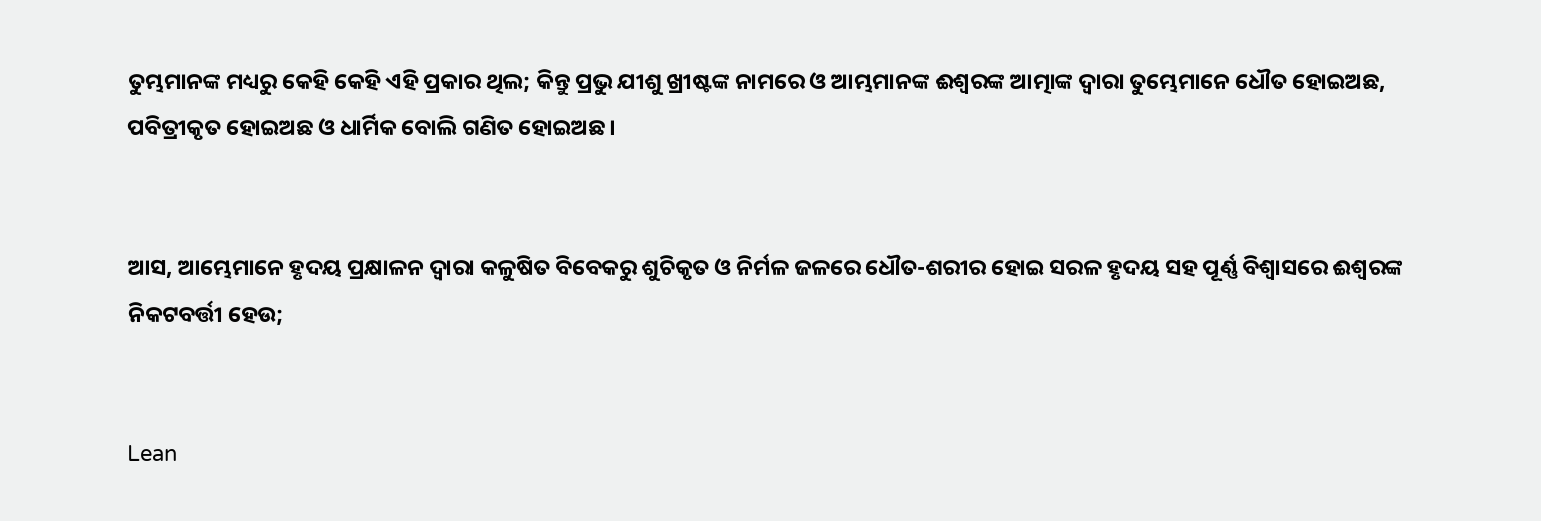ତୁମ୍ଭମାନଙ୍କ ମଧ୍ୟରୁ କେହି କେହି ଏହି ପ୍ରକାର ଥିଲ; କିନ୍ତୁ ପ୍ରଭୁ ଯୀଶୁ ଖ୍ରୀଷ୍ଟଙ୍କ ନାମରେ ଓ ଆମ୍ଭମାନଙ୍କ ଈଶ୍ବରଙ୍କ ଆତ୍ମାଙ୍କ ଦ୍ୱାରା ତୁମ୍ଭେମାନେ ଧୌତ ହୋଇଅଛ, ପବିତ୍ରୀକୃତ ହୋଇଅଛ ଓ ଧାର୍ମିକ ବୋଲି ଗଣିତ ହୋଇଅଛ।


ଆସ, ଆମ୍ଭେମାନେ ହୃଦୟ ପ୍ରକ୍ଷାଳନ ଦ୍ୱାରା କଳୁଷିତ ବିବେକରୁ ଶୁଚିକୃତ ଓ ନିର୍ମଳ ଜଳରେ ଧୌତ-ଶରୀର ହୋଇ ସରଳ ହୃଦୟ ସହ ପୂର୍ଣ୍ଣ ବିଶ୍ୱାସରେ ଈଶ୍ବରଙ୍କ ନିକଟବର୍ତ୍ତୀ ହେଉ;


Lean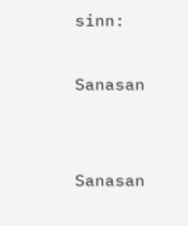sinn:

Sanasan


Sanasan